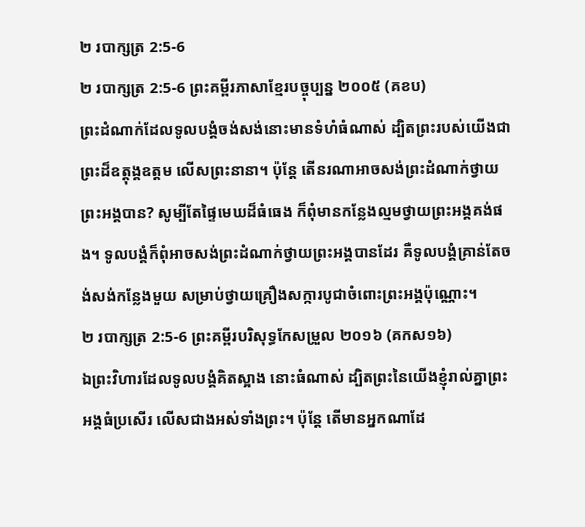២ របាក្សត្រ 2:5-6
២ របាក្សត្រ 2:5-6 ព្រះគម្ពីរភាសាខ្មែរបច្ចុប្បន្ន ២០០៥ (គខប)
ព្រះដំណាក់ដែលទូលបង្គំចង់សង់នោះមានទំហំធំណាស់ ដ្បិតព្រះរបស់យើងជាព្រះដ៏ឧត្តុង្គឧត្ដម លើសព្រះនានា។ ប៉ុន្តែ តើនរណាអាចសង់ព្រះដំណាក់ថ្វាយព្រះអង្គបាន? សូម្បីតែផ្ទៃមេឃដ៏ធំធេង ក៏ពុំមានកន្លែងល្មមថ្វាយព្រះអង្គគង់ផង។ ទូលបង្គំក៏ពុំអាចសង់ព្រះដំណាក់ថ្វាយព្រះអង្គបានដែរ គឺទូលបង្គំគ្រាន់តែចង់សង់កន្លែងមួយ សម្រាប់ថ្វាយគ្រឿងសក្ការបូជាចំពោះព្រះអង្គប៉ុណ្ណោះ។
២ របាក្សត្រ 2:5-6 ព្រះគម្ពីរបរិសុទ្ធកែសម្រួល ២០១៦ (គកស១៦)
ឯព្រះវិហារដែលទូលបង្គំគិតស្អាង នោះធំណាស់ ដ្បិតព្រះនៃយើងខ្ញុំរាល់គ្នាព្រះអង្គធំប្រសើរ លើសជាងអស់ទាំងព្រះ។ ប៉ុន្តែ តើមានអ្នកណាដែ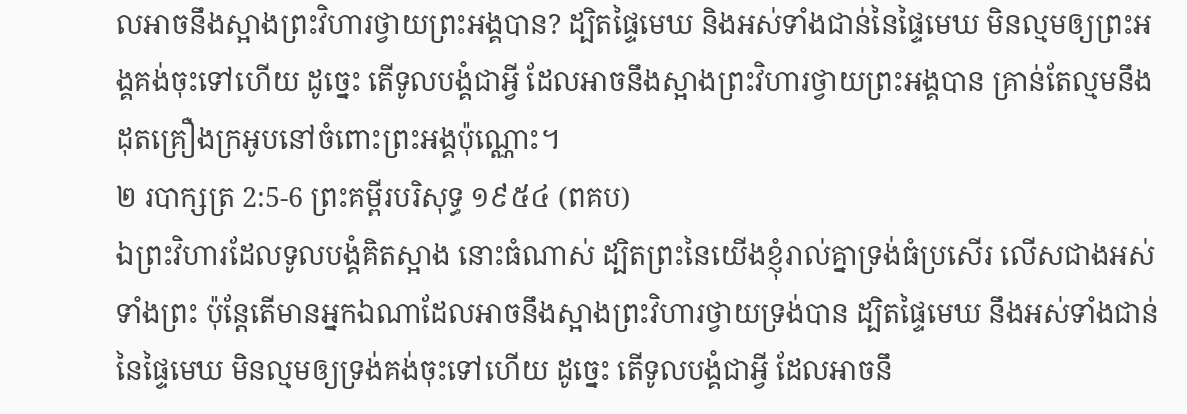លអាចនឹងស្អាងព្រះវិហារថ្វាយព្រះអង្គបាន? ដ្បិតផ្ទៃមេឃ និងអស់ទាំងជាន់នៃផ្ទៃមេឃ មិនល្មមឲ្យព្រះអង្គគង់ចុះទៅហើយ ដូច្នេះ តើទូលបង្គំជាអ្វី ដែលអាចនឹងស្អាងព្រះវិហារថ្វាយព្រះអង្គបាន គ្រាន់តែល្មមនឹងដុតគ្រឿងក្រអូបនៅចំពោះព្រះអង្គប៉ុណ្ណោះ។
២ របាក្សត្រ 2:5-6 ព្រះគម្ពីរបរិសុទ្ធ ១៩៥៤ (ពគប)
ឯព្រះវិហារដែលទូលបង្គំគិតស្អាង នោះធំណាស់ ដ្បិតព្រះនៃយើងខ្ញុំរាល់គ្នាទ្រង់ធំប្រសើរ លើសជាងអស់ទាំងព្រះ ប៉ុន្តែតើមានអ្នកឯណាដែលអាចនឹងស្អាងព្រះវិហារថ្វាយទ្រង់បាន ដ្បិតផ្ទៃមេឃ នឹងអស់ទាំងជាន់នៃផ្ទៃមេឃ មិនល្មមឲ្យទ្រង់គង់ចុះទៅហើយ ដូច្នេះ តើទូលបង្គំជាអ្វី ដែលអាចនឹ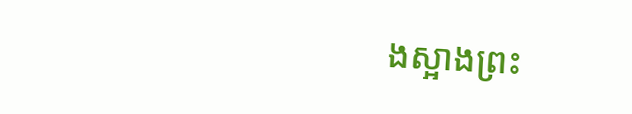ងស្អាងព្រះ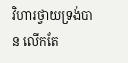វិហារថ្វាយទ្រង់បាន លើកតែ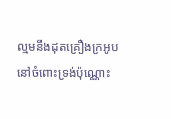ល្មមនឹងដុតគ្រឿងក្រអូបនៅចំពោះទ្រង់ប៉ុណ្ណោះ